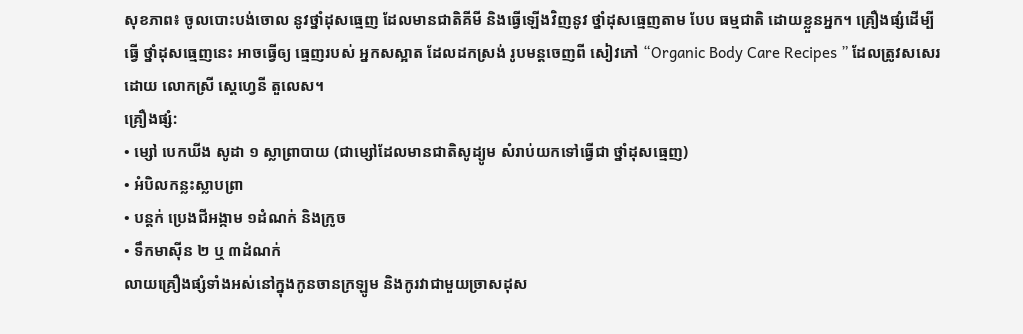សុខភាព៖ ចូលបោះបង់ចោល នូវថ្នាំដុសធ្មេញ ដែលមានជាតិគីមី និងធ្វើឡើងវិញនូវ ថ្នាំដុសធ្មេញតាម បែប ធម្មជាតិ ដោយខ្លួនអ្នក។ គ្រឿងផ្សំដើម្បីធ្វើ ថ្នាំដុសធ្មេញនេះ អាចធ្វើឲ្យ ធ្មេញរបស់ អ្នកសស្អាត ដែលដកស្រង់ រូបមន្តចេញពី សៀវភៅ “Organic Body Care Recipes ” ដែលត្រូវសសេរដោយ លោកស្រី ស្តេហ្វេនី តួលេស។
គ្រឿងផ្សំ:
• ម្សៅ បេកឃីង សូដា ១ ស្លាព្រាបាយ (ជាម្សៅដែលមានជាតិសូដ្យូម សំរាប់យកទៅធ្វើជា ថ្នាំដុសធ្មេញ)
• អំបិលកន្លះស្លាបព្រា
• បន្តក់ ប្រេងជីអង្កាម ១ដំណក់ និងក្រូច
• ទឹកមាស៊ីន ២ ឬ ៣ដំណក់
លាយគ្រឿងផ្សំទាំងអស់នៅក្នុងកូនចានក្រឡូម និងកូរវាជាមួយច្រាសដុស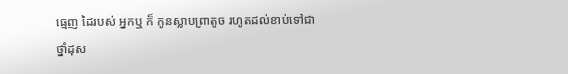ធ្មេញ ដៃរបស់ អ្នកឬ ក៏ កូនស្លាបព្រាតូច រហូតដល់ខាប់ទៅជាថ្នាំដុស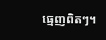ធ្មេញពិតៗ។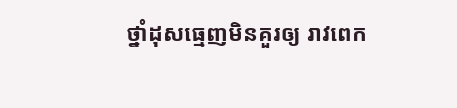ថ្នាំដុសធ្មេញមិនគួរឲ្យ រាវពេក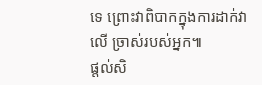ទេ ព្រោះវាពិបាកក្នុងការដាក់វាលើ ច្រាស់របស់អ្នក៕
ផ្តល់សិ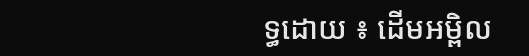ទ្ធដោយ ៖ ដើមអម្ពិល